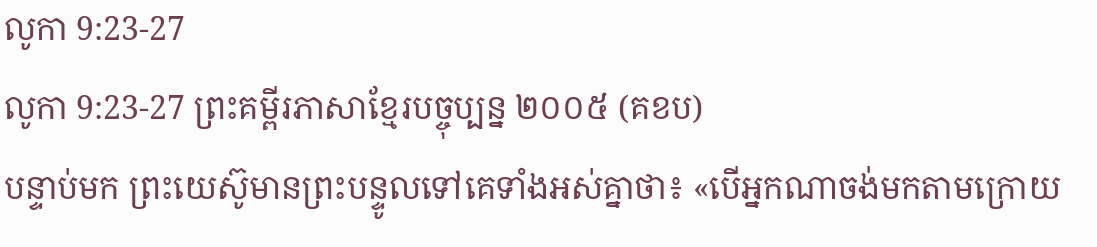លូកា 9:23-27
លូកា 9:23-27 ព្រះគម្ពីរភាសាខ្មែរបច្ចុប្បន្ន ២០០៥ (គខប)
បន្ទាប់មក ព្រះយេស៊ូមានព្រះបន្ទូលទៅគេទាំងអស់គ្នាថា៖ «បើអ្នកណាចង់មកតាមក្រោយ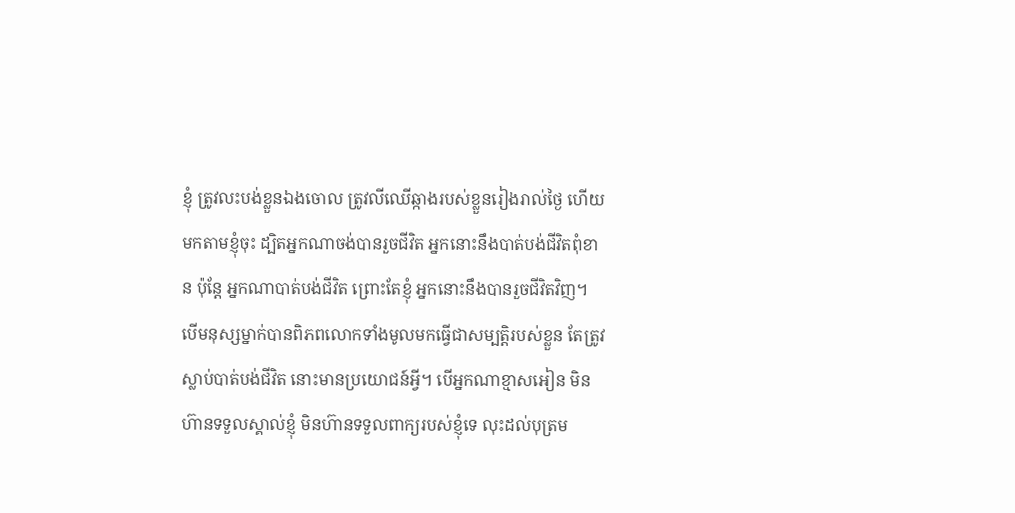ខ្ញុំ ត្រូវលះបង់ខ្លួនឯងចោល ត្រូវលីឈើឆ្កាងរបស់ខ្លួនរៀងរាល់ថ្ងៃ ហើយមកតាមខ្ញុំចុះ ដ្បិតអ្នកណាចង់បានរួចជីវិត អ្នកនោះនឹងបាត់បង់ជីវិតពុំខាន ប៉ុន្តែ អ្នកណាបាត់បង់ជីវិត ព្រោះតែខ្ញុំ អ្នកនោះនឹងបានរួចជីវិតវិញ។ បើមនុស្សម្នាក់បានពិភពលោកទាំងមូលមកធ្វើជាសម្បត្តិរបស់ខ្លួន តែត្រូវស្លាប់បាត់បង់ជីវិត នោះមានប្រយោជន៍អ្វី។ បើអ្នកណាខ្មាសអៀន មិនហ៊ានទទួលស្គាល់ខ្ញុំ មិនហ៊ានទទួលពាក្យរបស់ខ្ញុំទេ លុះដល់បុត្រម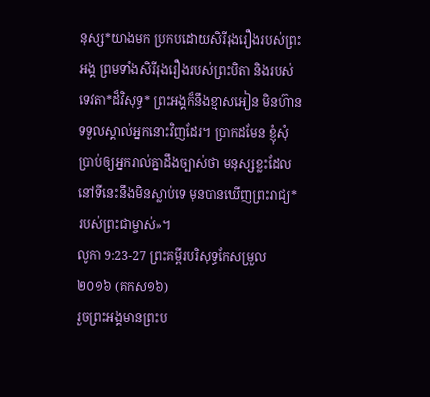នុស្ស*យាងមក ប្រកបដោយសិរីរុងរឿងរបស់ព្រះអង្គ ព្រមទាំងសិរីរុងរឿងរបស់ព្រះបិតា និងរបស់ទេវតា*ដ៏វិសុទ្ធ* ព្រះអង្គក៏នឹងខ្មាសអៀន មិនហ៊ានទទួលស្គាល់អ្នកនោះវិញដែរ។ ប្រាកដមែន ខ្ញុំសុំប្រាប់ឲ្យអ្នករាល់គ្នាដឹងច្បាស់ថា មនុស្សខ្លះដែលនៅទីនេះនឹងមិនស្លាប់ទេ មុនបានឃើញព្រះរាជ្យ*របស់ព្រះជាម្ចាស់»។
លូកា 9:23-27 ព្រះគម្ពីរបរិសុទ្ធកែសម្រួល ២០១៦ (គកស១៦)
រួចព្រះអង្គមានព្រះប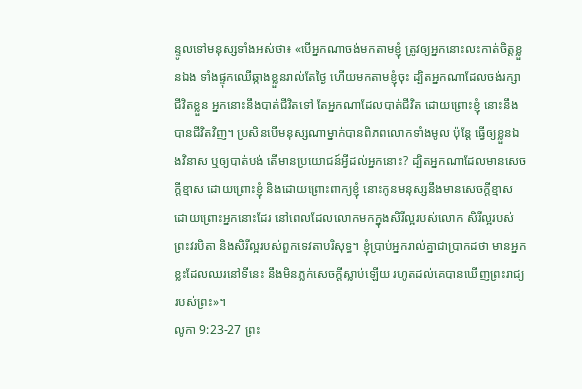ន្ទូលទៅមនុស្សទាំងអស់ថា៖ «បើអ្នកណាចង់មកតាមខ្ញុំ ត្រូវឲ្យអ្នកនោះលះកាត់ចិត្តខ្លួនឯង ទាំងផ្ទុកឈើឆ្កាងខ្លួនរាល់តែថ្ងៃ ហើយមកតាមខ្ញុំចុះ ដ្បិតអ្នកណាដែលចង់រក្សាជីវិតខ្លួន អ្នកនោះនឹងបាត់ជីវិតទៅ តែអ្នកណាដែលបាត់ជីវិត ដោយព្រោះខ្ញុំ នោះនឹងបានជីវិតវិញ។ ប្រសិនបើមនុស្សណាម្នាក់បានពិភពលោកទាំងមូល ប៉ុន្តែ ធ្វើឲ្យខ្លួនឯងវិនាស ឬឲ្យបាត់បង់ តើមានប្រយោជន៍អ្វីដល់អ្នកនោះ? ដ្បិតអ្នកណាដែលមានសេចក្តីខ្មាស ដោយព្រោះខ្ញុំ និងដោយព្រោះពាក្យខ្ញុំ នោះកូនមនុស្សនឹងមានសេចក្តីខ្មាស ដោយព្រោះអ្នកនោះដែរ នៅពេលដែលលោកមកក្នុងសិរីល្អរបស់លោក សិរីល្អរបស់ព្រះវរបិតា និងសិរីល្អរបស់ពួកទេវតាបរិសុទ្ធ។ ខ្ញុំប្រាប់អ្នករាល់គ្នាជាប្រាកដថា មានអ្នកខ្លះដែលឈរនៅទីនេះ នឹងមិនភ្លក់សេចក្តីស្លាប់ឡើយ រហូតដល់គេបានឃើញព្រះរាជ្យរបស់ព្រះ»។
លូកា 9:23-27 ព្រះ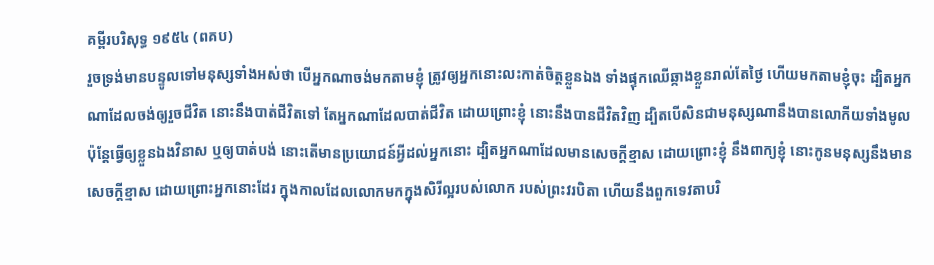គម្ពីរបរិសុទ្ធ ១៩៥៤ (ពគប)
រួចទ្រង់មានបន្ទូលទៅមនុស្សទាំងអស់ថា បើអ្នកណាចង់មកតាមខ្ញុំ ត្រូវឲ្យអ្នកនោះលះកាត់ចិត្តខ្លួនឯង ទាំងផ្ទុកឈើឆ្កាងខ្លួនរាល់តែថ្ងៃ ហើយមកតាមខ្ញុំចុះ ដ្បិតអ្នកណាដែលចង់ឲ្យរួចជីវិត នោះនឹងបាត់ជីវិតទៅ តែអ្នកណាដែលបាត់ជីវិត ដោយព្រោះខ្ញុំ នោះនឹងបានជីវិតវិញ ដ្បិតបើសិនជាមនុស្សណានឹងបានលោកីយទាំងមូល ប៉ុន្តែធ្វើឲ្យខ្លួនឯងវិនាស ឬឲ្យបាត់បង់ នោះតើមានប្រយោជន៍អ្វីដល់អ្នកនោះ ដ្បិតអ្នកណាដែលមានសេចក្ដីខ្មាស ដោយព្រោះខ្ញុំ នឹងពាក្យខ្ញុំ នោះកូនមនុស្សនឹងមានសេចក្ដីខ្មាស ដោយព្រោះអ្នកនោះដែរ ក្នុងកាលដែលលោកមកក្នុងសិរីល្អរបស់លោក របស់ព្រះវរបិតា ហើយនឹងពួកទេវតាបរិ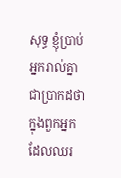សុទ្ធ ខ្ញុំប្រាប់អ្នករាល់គ្នាជាប្រាកដថា ក្នុងពួកអ្នកដែលឈរ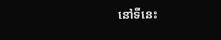នៅទីនេះ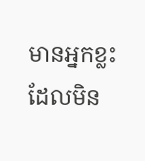មានអ្នកខ្លះដែលមិន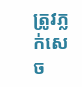ត្រូវភ្លក់សេច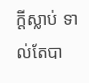ក្ដីស្លាប់ ទាល់តែបា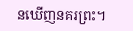នឃើញនគរព្រះ។